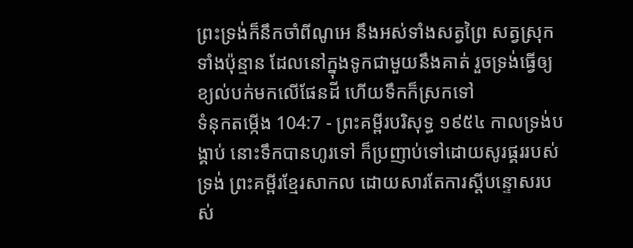ព្រះទ្រង់ក៏នឹកចាំពីណូអេ នឹងអស់ទាំងសត្វព្រៃ សត្វស្រុកទាំងប៉ុន្មាន ដែលនៅក្នុងទូកជាមួយនឹងគាត់ រួចទ្រង់ធ្វើឲ្យខ្យល់បក់មកលើផែនដី ហើយទឹកក៏ស្រកទៅ
ទំនុកតម្កើង 104:7 - ព្រះគម្ពីរបរិសុទ្ធ ១៩៥៤ កាលទ្រង់បង្គាប់ នោះទឹកបានហូរទៅ ក៏ប្រញាប់ទៅដោយសូរផ្គររបស់ទ្រង់ ព្រះគម្ពីរខ្មែរសាកល ដោយសារតែការស្ដីបន្ទោសរបស់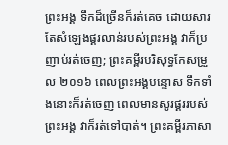ព្រះអង្គ ទឹកដ៏ច្រើនក៏រត់គេច ដោយសារតែសំឡេងផ្គរលាន់របស់ព្រះអង្គ វាក៏ប្រញាប់រត់ចេញ; ព្រះគម្ពីរបរិសុទ្ធកែសម្រួល ២០១៦ ពេលព្រះអង្គបន្ទោស ទឹកទាំងនោះក៏រត់ចេញ ពេលមានសូរផ្គររបស់ព្រះអង្គ វាក៏រត់ទៅបាត់។ ព្រះគម្ពីរភាសា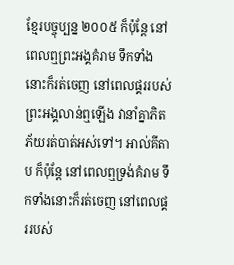ខ្មែរបច្ចុប្បន្ន ២០០៥ ក៏ប៉ុន្តែ នៅពេលឮព្រះអង្គគំរាម ទឹកទាំងនោះក៏រត់ចេញ នៅពេលផ្គររបស់ព្រះអង្គលាន់ឮឡើង វានាំគ្នាភិតភ័យរត់បាត់អស់ទៅ។ អាល់គីតាប ក៏ប៉ុន្តែ នៅពេលឮទ្រង់គំរាម ទឹកទាំងនោះក៏រត់ចេញ នៅពេលផ្គររបស់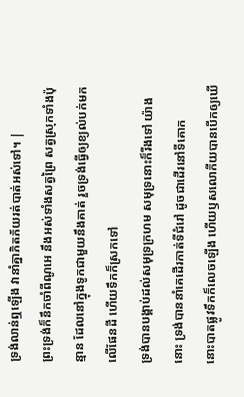ទ្រង់លាន់ឮឡើង វានាំគ្នាភិតភ័យរត់បាត់អស់ទៅ។ |
ព្រះទ្រង់ក៏នឹកចាំពីណូអេ នឹងអស់ទាំងសត្វព្រៃ សត្វស្រុកទាំងប៉ុន្មាន ដែលនៅក្នុងទូកជាមួយនឹងគាត់ រួចទ្រង់ធ្វើឲ្យខ្យល់បក់មកលើផែនដី ហើយទឹកក៏ស្រកទៅ
ទ្រង់បានបង្គាប់ដល់សមុទ្រក្រហម សមុទ្រនោះក៏រីងទៅ យ៉ាងនោះ ទ្រង់បាននាំគេដើរកាត់ទីជំរៅ ដូចជាដើរនៅទីគោក
នោះបាតផ្លូវទឹកក៏លេចឡើង ហើយឫសលោកីយបានបើកឲ្យឃើ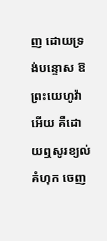ញ ដោយទ្រង់បន្ទោស ឱព្រះយេហូវ៉ាអើយ គឺដោយឮសូរខ្យល់គំហុក ចេញ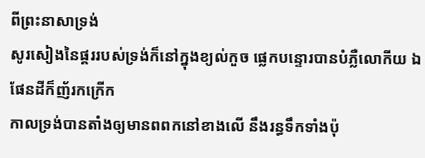ពីព្រះនាសាទ្រង់
សូរសៀងនៃផ្គររបស់ទ្រង់ក៏នៅក្នុងខ្យល់កួច ផ្លេកបន្ទោរបានបំភ្លឺលោកីយ ឯផែនដីក៏ញ័រកក្រើក
កាលទ្រង់បានតាំងឲ្យមានពពកនៅខាងលើ នឹងរន្ធទឹកទាំងប៉ុ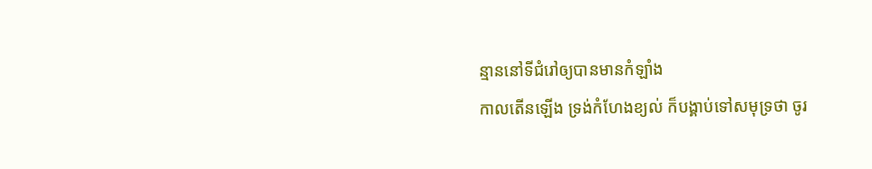ន្មាននៅទីជំរៅឲ្យបានមានកំឡាំង
កាលតើនឡើង ទ្រង់កំហែងខ្យល់ ក៏បង្គាប់ទៅសមុទ្រថា ចូរ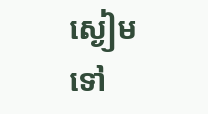ស្ងៀមទៅ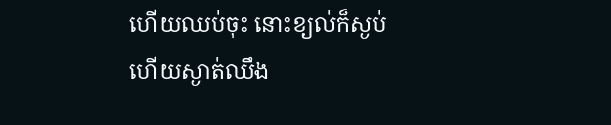ហើយឈប់ចុះ នោះខ្យល់ក៏ស្ងប់ ហើយស្ងាត់ឈឹង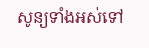សូន្យទាំងអស់ទៅ